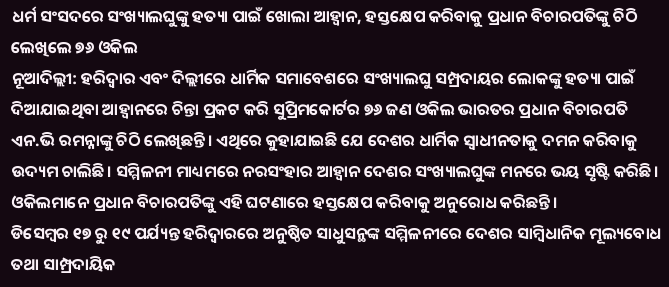ଧର୍ମ ସଂସଦରେ ସଂଖ୍ୟାଲଘୁଙ୍କୁ ହତ୍ୟା ପାଇଁ ଖୋଲା ଆହ୍ୱାନ, ହସ୍ତକ୍ଷେପ କରିବାକୁ ପ୍ରଧାନ ବିଚାରପତିଙ୍କୁ ଚିଠି ଲେଖିଲେ ୭୬ ଓକିଲ
ନୂଆଦିଲ୍ଲୀ: ହରିଦ୍ଵାର ଏବଂ ଦିଲ୍ଲୀରେ ଧାର୍ମିକ ସମାବେଶରେ ସଂଖ୍ୟାଲଘୁ ସମ୍ପ୍ରଦାୟର ଲୋକଙ୍କୁ ହତ୍ୟା ପାଇଁ ଦିଆଯାଇଥିବା ଆହ୍ଵାନରେ ଚିନ୍ତା ପ୍ରକଟ କରି ସୁପ୍ରିମକୋର୍ଟର ୭୬ ଜଣ ଓକିଲ ଭାରତର ପ୍ରଧାନ ବିଚାରପତି ଏନ.ଭି ରମନ୍ନାଙ୍କୁ ଚିଠି ଲେଖିଛନ୍ତି। ଏଥିରେ କୁହାଯାଇଛି ଯେ ଦେଶର ଧାର୍ମିକ ସ୍ୱାଧୀନତାକୁ ଦମନ କରିବାକୁ ଉଦ୍ୟମ ଚାଲିଛି। ସମ୍ମିଳନୀ ମାଧ୍ୟମରେ ନରସଂହାର ଆହ୍ବାନ ଦେଶର ସଂଖ୍ୟାଲଘୁଙ୍କ ମନରେ ଭୟ ସୃଷ୍ଟି କରିଛି। ଓକିଲମାନେ ପ୍ରଧାନ ବିଚାରପତିଙ୍କୁ ଏହି ଘଟଣାରେ ହସ୍ତକ୍ଷେପ କରିବାକୁ ଅନୁରୋଧ କରିଛନ୍ତି।
ଡିସେମ୍ବର ୧୭ ରୁ ୧୯ ପର୍ଯ୍ୟନ୍ତ ହରିଦ୍ୱାରରେ ଅନୁଷ୍ଠିତ ସାଧୁସନ୍ଥଙ୍କ ସମ୍ମିଳନୀରେ ଦେଶର ସାମ୍ବିଧାନିକ ମୂଲ୍ୟବୋଧ ତଥା ସାମ୍ପ୍ରଦାୟିକ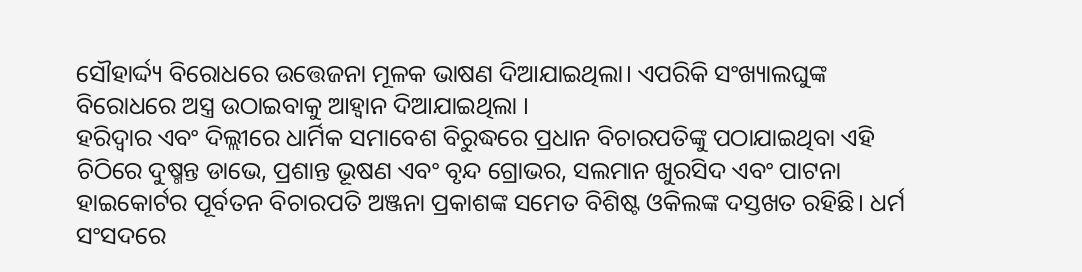ସୌହାର୍ଦ୍ଦ୍ୟ ବିରୋଧରେ ଉତ୍ତେଜନା ମୂଳକ ଭାଷଣ ଦିଆଯାଇଥିଲା। ଏପରିକି ସଂଖ୍ୟାଲଘୁଙ୍କ ବିରୋଧରେ ଅସ୍ତ୍ର ଉଠାଇବାକୁ ଆହ୍ବାନ ଦିଆଯାଇଥିଲା ।
ହରିଦ୍ୱାର ଏବଂ ଦିଲ୍ଲୀରେ ଧାର୍ମିକ ସମାବେଶ ବିରୁଦ୍ଧରେ ପ୍ରଧାନ ବିଚାରପତିଙ୍କୁ ପଠାଯାଇଥିବା ଏହି ଚିଠିରେ ଦୁଷ୍ମନ୍ତ ଡାଭେ, ପ୍ରଶାନ୍ତ ଭୂଷଣ ଏବଂ ବୃନ୍ଦ ଗ୍ରୋଭର, ସଲମାନ ଖୁରସିଦ ଏବଂ ପାଟନା ହାଇକୋର୍ଟର ପୂର୍ବତନ ବିଚାରପତି ଅଞ୍ଜନା ପ୍ରକାଶଙ୍କ ସମେତ ବିଶିଷ୍ଟ ଓକିଲଙ୍କ ଦସ୍ତଖତ ରହିଛି। ଧର୍ମ ସଂସଦରେ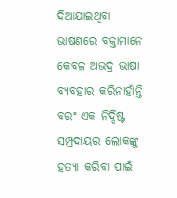ଦିଆଯାଇଥିବା ଭାଷଣରେ ବକ୍ତାମାନେ କେବଳ ଅଭଦ୍ର ଭାଷା ବ୍ୟବହାର କରିନାହାଁନ୍ତି ବରଂ ଏକ ନିର୍ଦ୍ଦିଷ୍ଟ ସମ୍ପ୍ରଦାୟର ଲୋକଙ୍କୁ ହତ୍ୟା କରିବା ପାଇଁ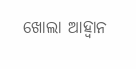ଖୋଲା ଆହ୍ୱାନ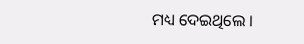ମଧ୍ୟ ଦେଇଥିଲେ ।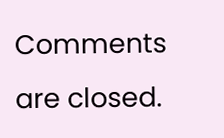Comments are closed.